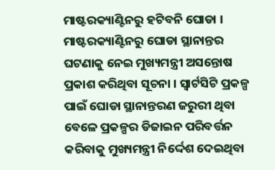ମାଷ୍ଟରକ୍ୟାଣ୍ଟିନରୁ ହଟିବନି ଘୋଡା । ମାଷ୍ଟରକ୍ୟାଣ୍ଟିନରୁ ଘୋଡା ସ୍ଥାନାନ୍ତର ଘଟଣାକୁ ନେଇ ମୁଖ୍ୟମନ୍ତ୍ରୀ ଅସନ୍ତୋଷ ପ୍ରକାଶ କରିଥିବା ସୂଚନା । ସ୍ୱାର୍ଟସିଟି ପ୍ରକଳ୍ପ ପାଇଁ ଘୋଡା ସ୍ଥାନାନ୍ତରଣ ଜରୁରୀ ଥିବା ବେଳେ ପ୍ରକଳ୍ପର ଡିଜାଇନ ପରିବର୍ତ୍ତନ କରିବାକୁ ମୁଖ୍ୟମନ୍ତ୍ରୀ ନିର୍ଦ୍ଦେଶ ଦେଇଥିବା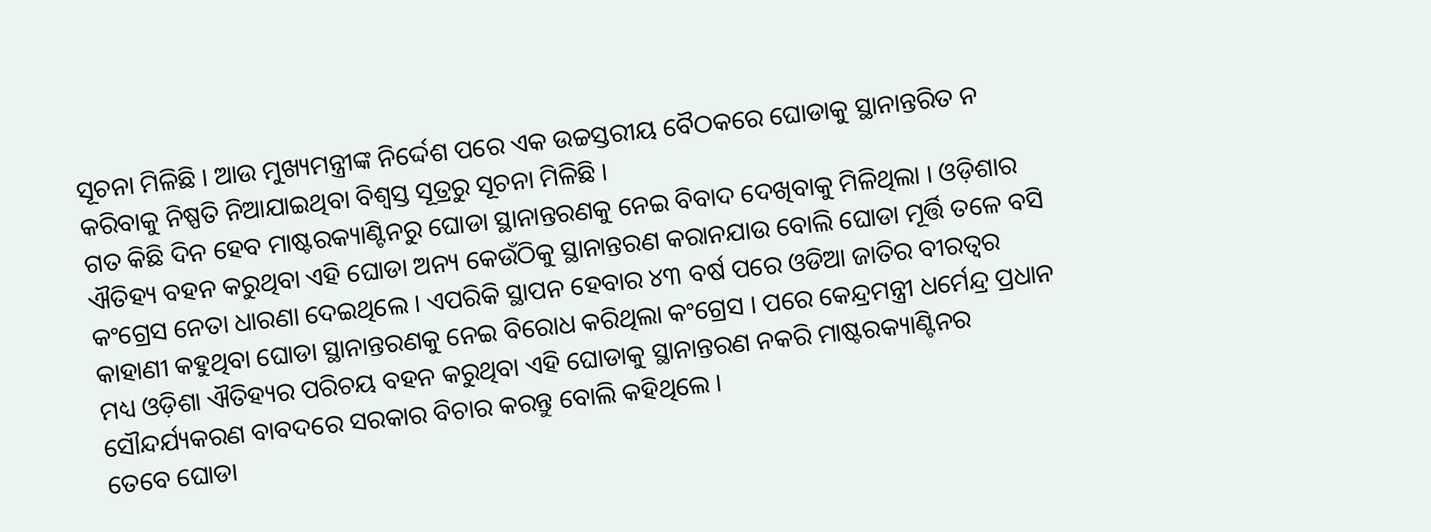ସୂଚନା ମିଳିଛି । ଆଉ ମୁଖ୍ୟମନ୍ତ୍ରୀଙ୍କ ନିର୍ଦ୍ଦେଶ ପରେ ଏକ ଉଚ୍ଚସ୍ତରୀୟ ବୈଠକରେ ଘୋଡାକୁ ସ୍ଥାନାନ୍ତରିତ ନ କରିବାକୁ ନିଷ୍ପତି ନିଆଯାଇଥିବା ବିଶ୍ୱସ୍ତ ସୂତ୍ରରୁ ସୂଚନା ମିଳିଛି ।
ଗତ କିଛି ଦିନ ହେବ ମାଷ୍ଟରକ୍ୟାଣ୍ଟିନରୁ ଘୋଡା ସ୍ଥାନାନ୍ତରଣକୁ ନେଇ ବିବାଦ ଦେଖିବାକୁ ମିଳିଥିଲା । ଓଡ଼ିଶାର ଐତିହ୍ୟ ବହନ କରୁଥିବା ଏହି ଘୋଡା ଅନ୍ୟ କେଉଁଠିକୁ ସ୍ଥାନାନ୍ତରଣ କରାନଯାଉ ବୋଲି ଘୋଡା ମୂର୍ତ୍ତି ତଳେ ବସି କଂଗ୍ରେସ ନେତା ଧାରଣା ଦେଇଥିଲେ । ଏପରିକି ସ୍ଥାପନ ହେବାର ୪୩ ବର୍ଷ ପରେ ଓଡିଆ ଜାତିର ବୀରତ୍ୱର କାହାଣୀ କହୁଥିବା ଘୋଡା ସ୍ଥାନାନ୍ତରଣକୁ ନେଇ ବିରୋଧ କରିଥିଲା କଂଗ୍ରେସ । ପରେ କେନ୍ଦ୍ରମନ୍ତ୍ରୀ ଧର୍ମେନ୍ଦ୍ର ପ୍ରଧାନ ମଧ୍ୟ ଓଡ଼ିଶା ଐତିହ୍ୟର ପରିଚୟ ବହନ କରୁଥିବା ଏହି ଘୋଡାକୁ ସ୍ଥାନାନ୍ତରଣ ନକରି ମାଷ୍ଟରକ୍ୟାଣ୍ଟିନର ସୌନ୍ଦର୍ଯ୍ୟକରଣ ବାବଦରେ ସରକାର ବିଚାର କରନ୍ତୁ ବୋଲି କହିଥିଲେ ।
ତେବେ ଘୋଡା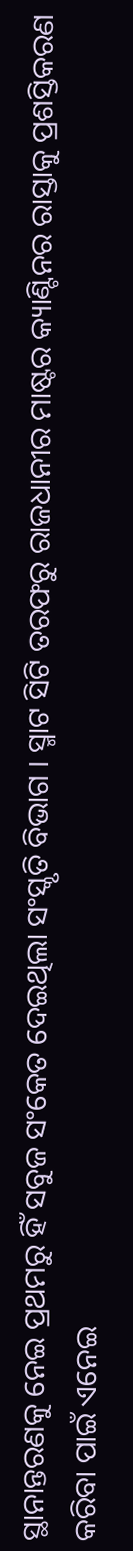ସ୍ଥାନାନ୍ତରଣକୁ ନେଇ ପ୍ରଥମରୁ ହିଁ ସବୁଜ ସଂକେତ ଦେଇଥିଲା ସଂସ୍କୃତି ବିଭାଗ । ସ୍ମାଟ ସିଟି ତରଫରୁ ରାଜଧାନୀର ମାଷ୍ଟର କ୍ୟାଣ୍ଟିନର ରାସ୍ତାକୁ ପ୍ରଶସ୍ତିକରଣ କରିବା ପାଇଁ ଏନେଇ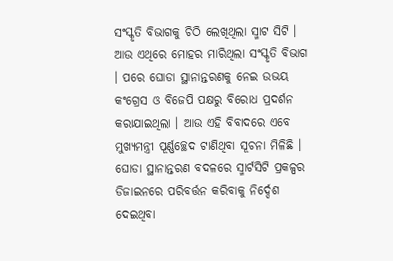ସଂସ୍କୃତି ବିଭାଗକୁ ଚିଠି ଲେଖିଥିଲା ସ୍ମାଟ ସିଟି । ଆଉ ଏଥିରେ ମୋହର ମାରିଥିଲା ସଂସ୍କୃତି ବିଭାଗ । ପରେ ଘୋଡା ସ୍ଥାନାନ୍ତରଣକୁ ନେଇ ଉଭୟ କଂଗ୍ରେସ ଓ ବିଜେପି ପକ୍ଷରୁ ବିରୋଧ ପ୍ରଦର୍ଶନ କରାଯାଇଥିଲା । ଆଉ ଏହି ବିବାଦରେ ଏବେ ମୁଖ୍ୟମନ୍ତ୍ରୀ ପୂର୍ଣ୍ଣଚ୍ଛେଦ ଟାଣିଥିବା ସୂଚନା ମିଳିଛି । ଘୋଡା ସ୍ଥାନାନ୍ତରଣ ବଦଳରେ ସ୍ମାର୍ଟସିଟି ପ୍ରକଳ୍ପର ଡିଜାଇନରେ ପରିବର୍ତ୍ତନ କରିବାକୁ ନିର୍ଦ୍ଦେଶ ଦେଇଥିବା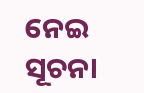ନେଇ ସୂଚନା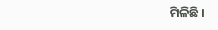ମିଳିଛି ।